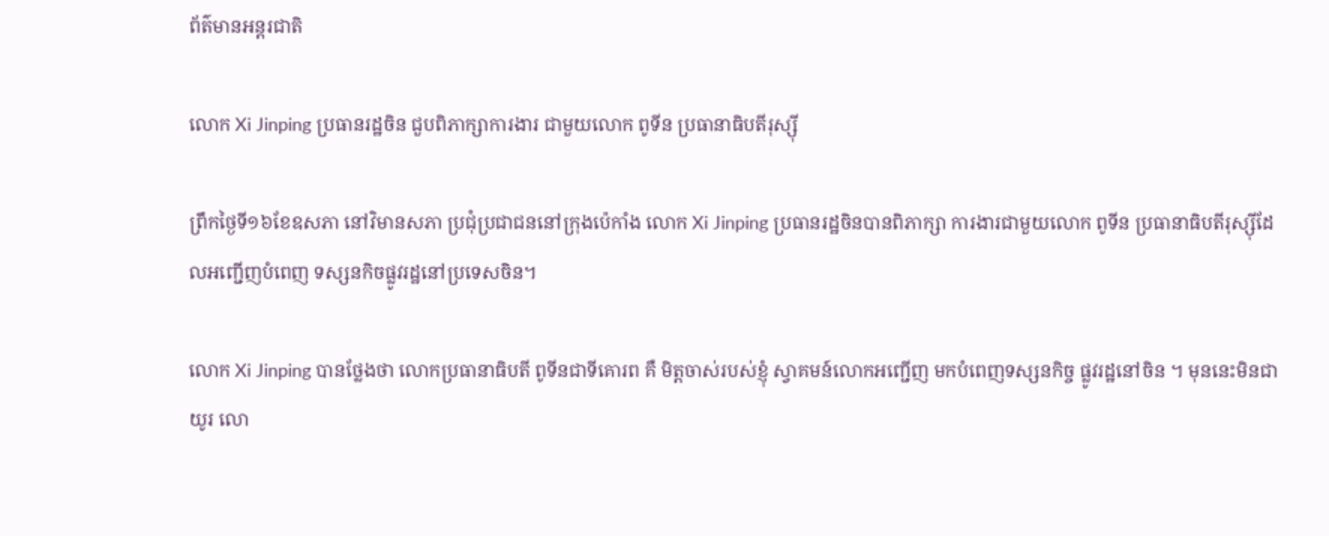ព័ត៌មានអន្តរជាតិ

លោក Xi Jinping ប្រធានរដ្ឋចិន ជួបពិភាក្សាការងារ ជាមួយលោក ពូទីន ប្រធានាធិបតីរុស្ស៊ី

ព្រឹកថ្ងៃទី១៦ខែឧសភា នៅវិមានសភា ប្រជុំប្រជាជននៅក្រុងប៉េកាំង លោក Xi Jinping ប្រធានរដ្ឋចិនបានពិភាក្សា ការងារជាមួយលោក ពូទីន ប្រធានាធិបតីរុស្ស៊ីដែលអញ្ជើញបំពេញ ទស្សនកិចផ្លូវរដ្ឋនៅប្រទេសចិន។

លោក Xi Jinping បានថ្លែងថា លោកប្រធានាធិបតី ពូទីនជាទីគោរព គឺ មិត្តចាស់របស់ខ្ញុំ ស្វាគមន៍លោកអញ្ជើញ មកបំពេញទស្សនកិច្ច ផ្លូវរដ្ឋនៅចិន ។ មុននេះមិនជាយូរ លោ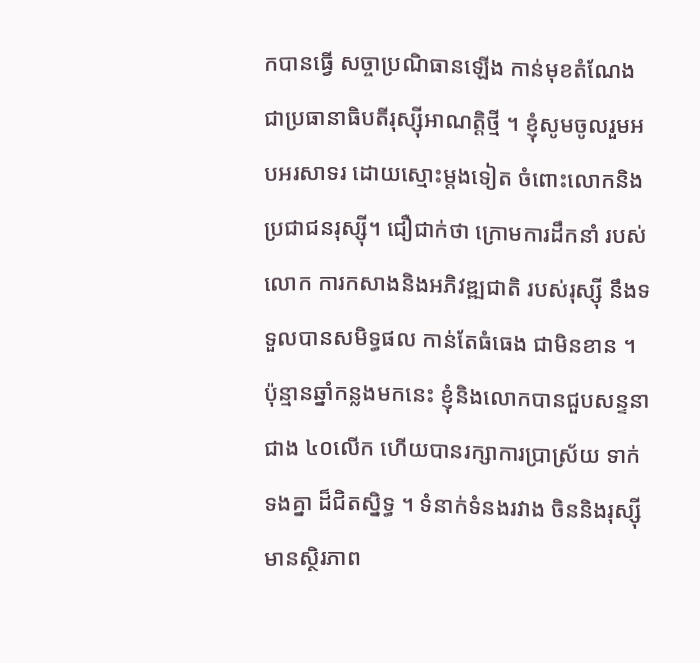កបានធ្វើ សច្ចាប្រណិធានឡើង កាន់មុខតំណែង ជាប្រធានាធិបតីរុស្ស៊ីអាណត្តិថ្មី ។ ខ្ញុំសូមចូលរួមអបអរសាទរ ដោយស្មោះម្តងទៀត ចំពោះលោកនិងប្រជាជនរុស្ស៊ី។ ជឿជាក់ថា ក្រោមការដឹកនាំ របស់លោក ការកសាងនិងអភិវឌ្ឍជាតិ របស់រុស្ស៊ី នឹងទទួលបានសមិទ្ធផល កាន់តែធំធេង ជាមិនខាន ។ ប៉ុន្មានឆ្នាំកន្លងមកនេះ ខ្ញុំនិងលោកបានជួបសន្ទនាជាង ៤០លើក ហើយបានរក្សាការប្រាស្រ័យ ទាក់ទងគ្នា ដ៏ជិតស្និទ្ធ ។ ទំនាក់ទំនងរវាង ចិននិងរុស្ស៊ី មានស្ថិរភាព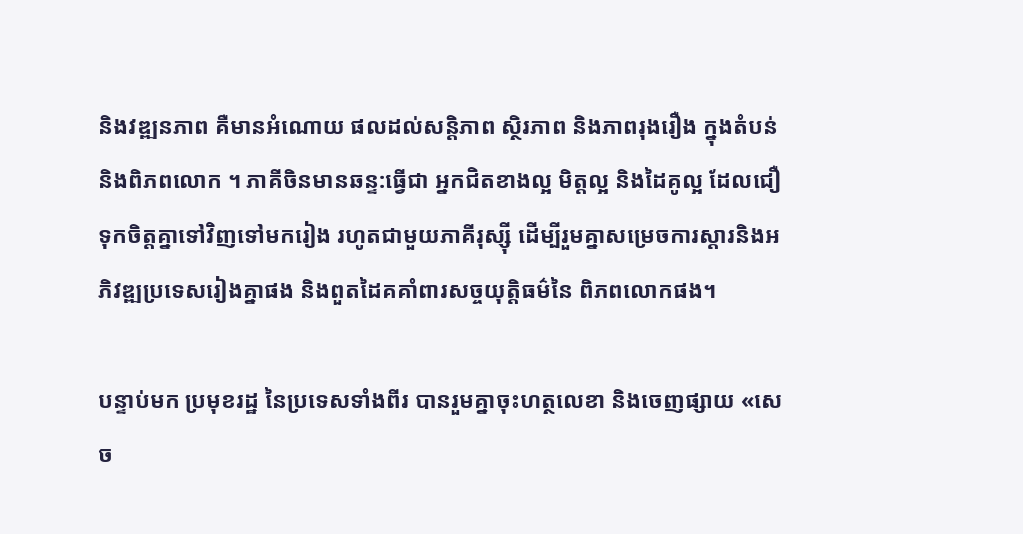និងវឌ្ឍនភាព គឺមានអំណោយ ផលដល់សន្តិភាព ស្ថិរភាព និងភាពរុងរឿង ក្នុងតំបន់និងពិភពលោក ។ ភាគីចិនមានឆន្ទ:ធ្វើជា អ្នកជិតខាងល្អ មិត្តល្អ និងដៃគូល្អ ដែលជឿទុកចិត្តគ្នាទៅវិញទៅមករៀង រហូតជាមួយភាគីរុស្ស៊ី ដើម្បីរួមគ្នាសម្រេចការស្តារនិងអភិវឌ្ឍប្រទេសរៀងគ្នាផង និងពួតដៃគគាំពារសច្ចយុត្តិធម៌នៃ ពិភពលោកផង។

បន្ទាប់មក ប្រមុខរដ្ឋ នៃប្រទេសទាំងពីរ បានរួមគ្នាចុះហត្ថលេខា និងចេញផ្សាយ «សេច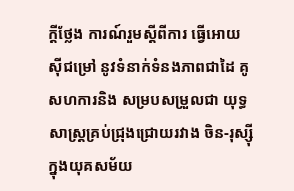ក្តីថ្លែង ការណ៍រួមស្តីពីការ ធ្វើអោយស៊ីជម្រៅ នូវទំនាក់ទំនងភាពជាដៃ គូសហការនិង សម្របសម្រួលជា យុទ្ធសាស្ត្រគ្រប់ជ្រុងជ្រោយរវាង ចិន-រុស្ស៊ីក្នុងយុគសម័យ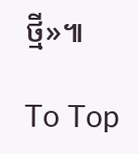ថ្មី»៕

To Top